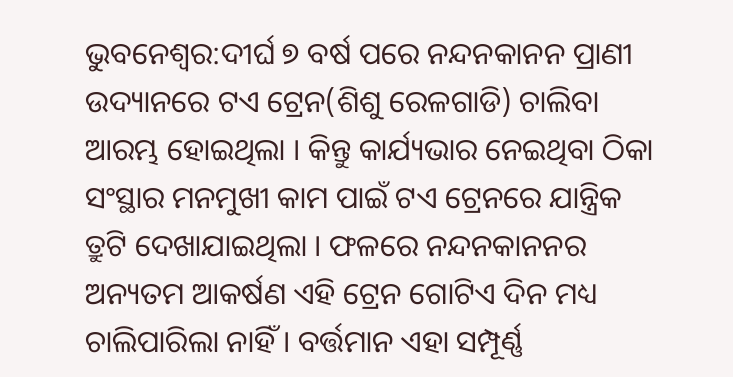ଭୁବନେଶ୍ବର:ଦୀର୍ଘ ୭ ବର୍ଷ ପରେ ନନ୍ଦନକାନନ ପ୍ରାଣୀ ଉଦ୍ୟାନରେ ଟଏ ଟ୍ରେନ(ଶିଶୁ ରେଳଗାଡି) ଚାଲିବା ଆରମ୍ଭ ହୋଇଥିଲା । କିନ୍ତୁ କାର୍ଯ୍ୟଭାର ନେଇଥିବା ଠିକା ସଂସ୍ଥାର ମନମୁଖୀ କାମ ପାଇଁ ଟଏ ଟ୍ରେନରେ ଯାନ୍ତ୍ରିକ ତ୍ରୁଟି ଦେଖାଯାଇଥିଲା । ଫଳରେ ନନ୍ଦନକାନନର ଅନ୍ୟତମ ଆକର୍ଷଣ ଏହି ଟ୍ରେନ ଗୋଟିଏ ଦିନ ମଧ୍ୟ ଚାଲିପାରିଲା ନାହିଁ । ବର୍ତ୍ତମାନ ଏହା ସମ୍ପୂର୍ଣ୍ଣ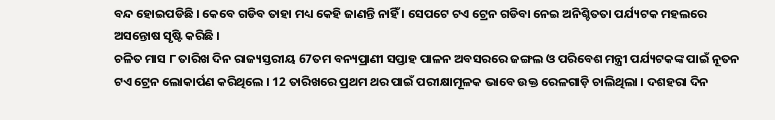ବନ୍ଦ ହୋଇପଡିଛି । କେବେ ଗଡିବ ତାହା ମଧ୍ୟ କେହି ଜାଣନ୍ତି ନାହିଁ । ସେପଟେ ଟଏ ଟ୍ରେନ ଗଡିବା ନେଇ ଅନିଶ୍ଚିତତା ପର୍ଯ୍ୟଟକ ମହଲରେ ଅସନ୍ତୋଷ ସୃଷ୍ଟି କରିଛି ।
ଚଳିତ ମାସ ୮ ତାରିଖ ଦିନ ରାଜ୍ୟସ୍ତରୀୟ 67ତମ ବନ୍ୟପ୍ରାଣୀ ସପ୍ତାହ ପାଳନ ଅବସରରେ ଜଙ୍ଗଲ ଓ ପରିବେଶ ମନ୍ତ୍ରୀ ପର୍ଯ୍ୟଟକଙ୍କ ପାଇଁ ନୂତନ ଟଏ ଟ୍ରେନ ଲୋକାର୍ପଣ କରିଥିଲେ । 12 ତାରିଖରେ ପ୍ରଥମ ଥର ପାଇଁ ପରୀକ୍ଷାମୂଳକ ଭାବେ ଉକ୍ତ ରେଳଗାଡ଼ି ଚାଲିଥିଲା । ଦଶହରା ଦିନ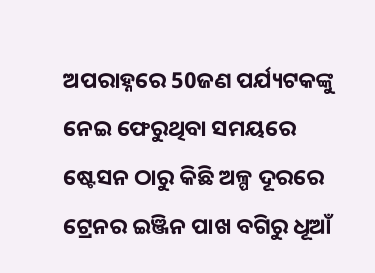ଅପରାହ୍ନରେ 50ଜଣ ପର୍ଯ୍ୟଟକଙ୍କୁ ନେଇ ଫେରୁଥିବା ସମୟରେ ଷ୍ଟେସନ ଠାରୁ କିଛି ଅଳ୍ପ ଦୂରରେ ଟ୍ରେନର ଇଞ୍ଜିନ ପାଖ ବଗିରୁ ଧୂଆଁ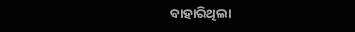ବାହାରିଥିଲା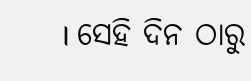। ସେହି ଦିନ ଠାରୁ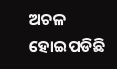ଅଚଳ ହୋଇପଡିଛି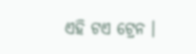ଏହି ଟଏ ଟ୍ରେନ ।